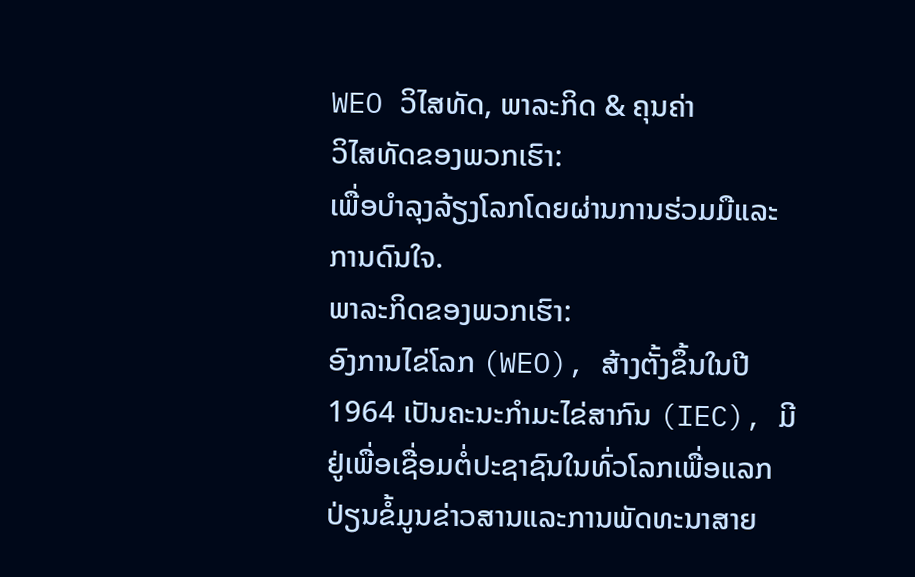WEO ວິໄສທັດ, ພາລະກິດ & ຄຸນຄ່າ
ວິໄສທັດຂອງພວກເຮົາ:
ເພື່ອບໍາລຸງລ້ຽງໂລກໂດຍຜ່ານການຮ່ວມມືແລະການດົນໃຈ.
ພາລະກິດຂອງພວກເຮົາ:
ອົງການໄຂ່ໂລກ (WEO), ສ້າງຕັ້ງຂຶ້ນໃນປີ 1964 ເປັນຄະນະກໍາມະໄຂ່ສາກົນ (IEC), ມີຢູ່ເພື່ອເຊື່ອມຕໍ່ປະຊາຊົນໃນທົ່ວໂລກເພື່ອແລກປ່ຽນຂໍ້ມູນຂ່າວສານແລະການພັດທະນາສາຍ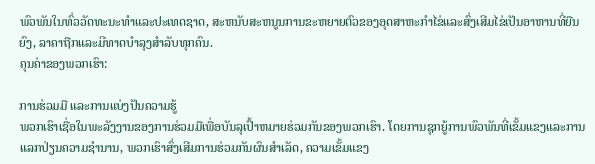ພົວພັນໃນທົ່ວວັດທະນະທໍາແລະປະເທດຊາດ, ສະຫນັບສະຫນູນການຂະຫຍາຍຕົວຂອງອຸດສາຫະກໍາໄຂ່ແລະສົ່ງເສີມໄຂ່ເປັນອາຫານທີ່ຍືນຍົງ, ລາຄາຖືກແລະມີທາດບໍາລຸງສໍາລັບທຸກຄົນ.
ຄຸນຄ່າຂອງພວກເຮົາ:

ການຮ່ວມມື ແລະການແບ່ງປັນຄວາມຮູ້
ພວກເຮົາເຊື່ອໃນພະລັງງານຂອງການຮ່ວມມືເພື່ອບັນລຸເປົ້າຫມາຍຮ່ວມກັນຂອງພວກເຮົາ. ໂດຍການຊຸກຍູ້ການພົວພັນທີ່ເຂັ້ມແຂງແລະການແລກປ່ຽນຄວາມຊໍານານ, ພວກເຮົາສົ່ງເສີມການຮ່ວມກັນຜົນສໍາເລັດ, ຄວາມເຂັ້ມແຂງ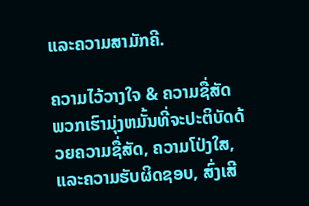ແລະຄວາມສາມັກຄີ.

ຄວາມໄວ້ວາງໃຈ & ຄວາມຊື່ສັດ
ພວກເຮົາມຸ່ງຫມັ້ນທີ່ຈະປະຕິບັດດ້ວຍຄວາມຊື່ສັດ, ຄວາມໂປ່ງໃສ, ແລະຄວາມຮັບຜິດຊອບ, ສົ່ງເສີ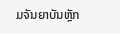ມຈັນຍາບັນຫຼັກ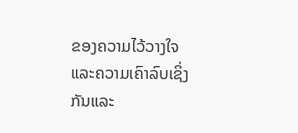ຂອງຄວາມໄວ້ວາງໃຈແລະຄວາມເຄົາລົບເຊິ່ງກັນແລະ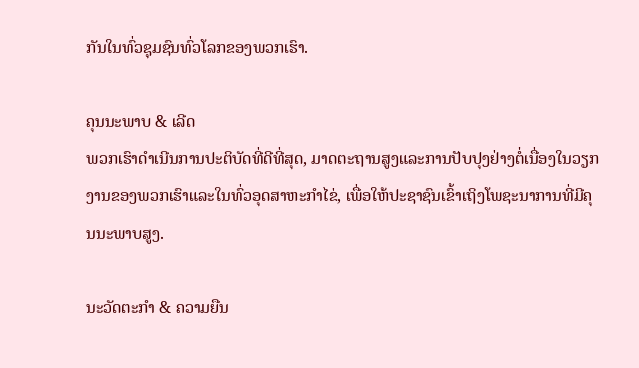ກັນໃນທົ່ວຊຸມຊົນທົ່ວໂລກຂອງພວກເຮົາ.

ຄຸນນະພາບ & ເລີດ
ພວກເຮົາດໍາເນີນການປະຕິບັດທີ່ດີທີ່ສຸດ, ມາດຕະຖານສູງແລະການປັບປຸງຢ່າງຕໍ່ເນື່ອງໃນວຽກງານຂອງພວກເຮົາແລະໃນທົ່ວອຸດສາຫະກໍາໄຂ່, ເພື່ອໃຫ້ປະຊາຊົນເຂົ້າເຖິງໂພຊະນາການທີ່ມີຄຸນນະພາບສູງ.

ນະວັດຕະກໍາ & ຄວາມຍືນ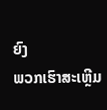ຍົງ
ພວກເຮົາສະເຫຼີມ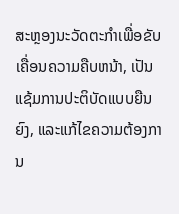ສະຫຼອງນະວັດຕະກໍາເພື່ອຂັບເຄື່ອນຄວາມຄືບຫນ້າ, ເປັນແຊ້ມການປະຕິບັດແບບຍືນຍົງ, ແລະແກ້ໄຂຄວາມຕ້ອງການ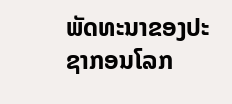ພັດທະນາຂອງປະຊາກອນໂລກ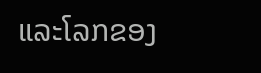ແລະໂລກຂອງ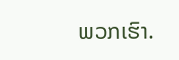ພວກເຮົາ.